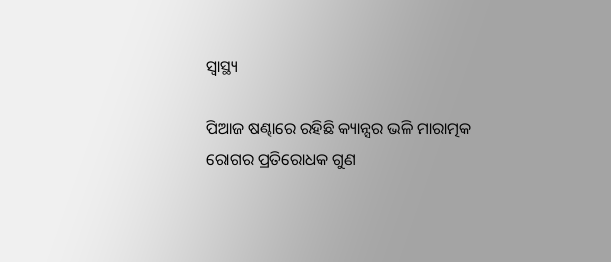ସ୍ୱାସ୍ଥ୍ୟ

ପିଆଜ ଷଣ୍ଢାରେ ରହିଛି କ୍ୟାନ୍ସର ଭଳି ମାରାତ୍ମକ ରୋଗର ପ୍ରତିରୋଧକ ଗୁଣ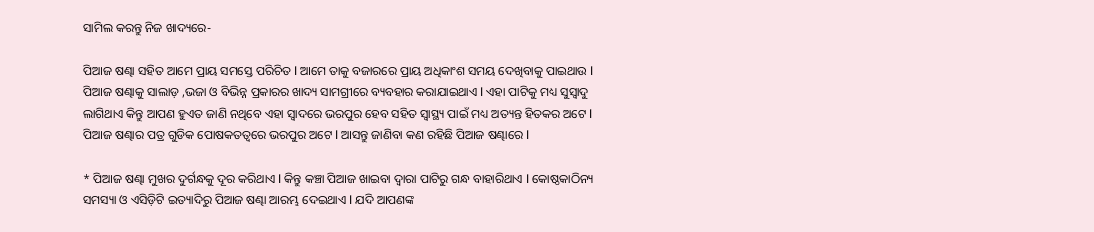ସାମିଲ କରନ୍ତୁ ନିଜ ଖାଦ୍ୟରେ-

ପିଆଜ ଷଣ୍ଢା ସହିତ ଆମେ ପ୍ରାୟ ସମସ୍ତେ ପରିଚିତ l ଆମେ ତାକୁ ବଜାରରେ ପ୍ରାୟ ଅଧିକାଂଶ ସମୟ ଦେଖିବାକୁ ପାଇଥାଉ l ପିଆଜ ଷଣ୍ଢାକୁ ସାଲାଡ଼ ,ଭଜା ଓ ବିଭିନ୍ନ ପ୍ରକାରର ଖାଦ୍ୟ ସାମଗ୍ରୀରେ ବ୍ୟବହାର କରାଯାଇଥାଏ l ଏହା ପାଟିକୁ ମଧ୍ୟ ସୁସ୍ୱାଦୁ ଲାଗିଥାଏ କିନ୍ତୁ ଆପଣ ହୁଏତ ଜାଣି ନଥିବେ ଏହା ସ୍ଵାଦରେ ଭରପୁର ହେବ ସହିତ ସ୍ୱାସ୍ଥ୍ୟ ପାଇଁ ମଧ୍ୟ ଅତ୍ୟନ୍ତ ହିତକର ଅଟେ l ପିଆଜ ଷଣ୍ଢାର ପତ୍ର ଗୁଡିକ ପୋଷକତତ୍ୱରେ ଭରପୁର ଅଟେ l ଆସନ୍ତୁ ଜାଣିବା କଣ ରହିଛି ପିଆଜ ଷଣ୍ଢାରେ l

* ପିଆଜ ଷଣ୍ଢା ମୁଖର ଦୁର୍ଗନ୍ଧକୁ ଦୂର କରିଥାଏ l କିନ୍ତୁ କଞ୍ଚା ପିଆଜ ଖାଇବା ଦ୍ୱାରା ପାଟିରୁ ଗନ୍ଧ ବାହାରିଥାଏ l କୋଷ୍ଠକାଠିନ୍ୟ ସମସ୍ୟା ଓ ଏସିଡ଼ିଟି ଇତ୍ୟାଦିରୁ ପିଆଜ ଷଣ୍ଢା ଆରମ୍ଭ ଦେଇଥାଏ l ଯଦି ଆପଣଙ୍କ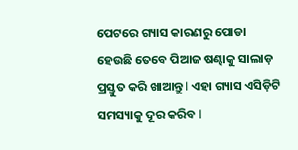ପେଟରେ ଗ୍ୟାସ କାରଣରୁ ପୋଡା ହେଉଛି ତେବେ ପିଆଜ ଷଣ୍ଢାକୁ ସାଲାଡ଼ ପ୍ରସ୍ତୁତ କରି ଖାଆନ୍ତୁ l ଏହା ଗ୍ୟାସ ଏସିଡ଼ିଟି ସମସ୍ୟାକୁ ଦୂର କରିବ l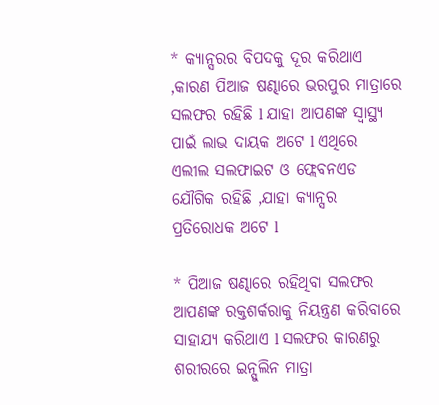* କ୍ୟାନ୍ସରର ବିପଦକୁ ଦୂର କରିଥାଏ ,କାରଣ ପିଆଜ ଷଣ୍ଢାରେ ଭରପୁର ମାତ୍ରାରେ ସଲଫର ରହିଛି l ଯାହା ଆପଣଙ୍କ ସ୍ୱାସ୍ଥ୍ୟ ପାଇଁ ଲାଭ ଦାୟକ ଅଟେ l ଏଥିରେ ଏଲୀଲ ସଲଫାଇଟ ଓ ଫ୍ଲେବନଏଡ ଯୌଗିକ ରହିଛି ,ଯାହା କ୍ୟାନ୍ସର ପ୍ରତିରୋଧକ ଅଟେ l

* ପିଆଜ ଷଣ୍ଢାରେ ରହିଥିବା ସଲଫର ଆପଣଙ୍କ ରକ୍ତଶର୍କରାକୁ ନିୟନ୍ତ୍ରଣ କରିବାରେ ସାହାଯ୍ୟ କରିଥାଏ l ସଲଫର କାରଣରୁ ଶରୀରରେ ଇନ୍ସୁଲିନ ମାତ୍ରା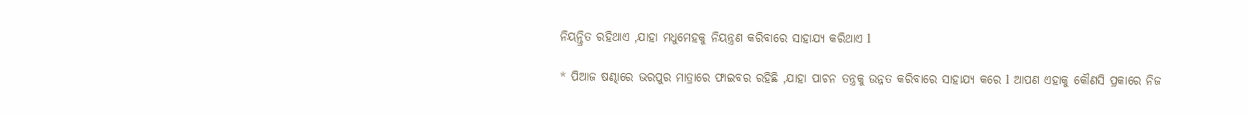ନିୟନ୍ତ୍ରିତ ରହିଥାଏ ,ଯାହା ମଧୁମେହକୁ ନିୟନ୍ତ୍ରଣ କରିବାରେ ସାହାଯ୍ୟ କରିଥାଏ l

* ପିଆଜ ଷଣ୍ଢାରେ ଭରପୁର ମାତ୍ରାରେ ଫାଇବର ରହିଛି ,ଯାହା ପାଚନ ତନ୍ତ୍ରକୁ ଉନ୍ନତ କରିବାରେ ସାହାଯ୍ୟ କରେ l ଆପଣ ଏହାକୁ କୌଣସି ପ୍ରକାରେ ନିଜ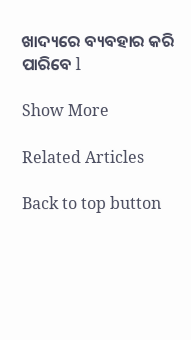ଖାଦ୍ୟରେ ବ୍ୟବହାର କରି ପାରିବେ l

Show More

Related Articles

Back to top button